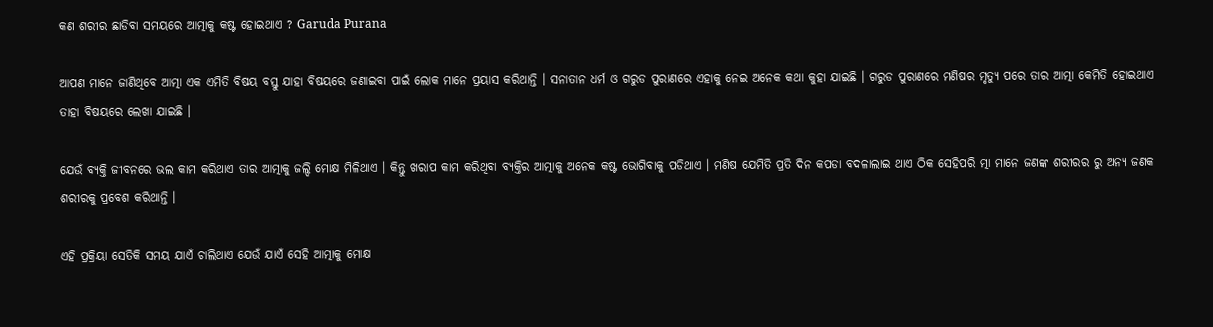କଣ ଶରୀର ଛାଡିବା ସମୟରେ ଆତ୍ମାକୁ କଷ୍ଟ ହୋଇଥାଏ ? Garuda Purana

ଆପଣ ମାନେ ଜାଣିଥିବେ ଆତ୍ମା ଏକ ଏମିତି ବିଷୟ ବସ୍ତୁ ଯାହା ବିଷୟରେ ଜଣାଇବା ପାଇଁ ଲୋକ ମାନେ ପ୍ରୟାସ କରିଥାନ୍ତି । ସନାତାନ ଧର୍ମ ଓ ଗରୁଡ ପୁରାଣରେ ଏହାକୁ ନେଇ ଅନେକ କଥା କୁହା ଯାଇଛି । ଗରୁଡ ପୁରାଣରେ ମଣିଷର ମୃତ୍ୟୁ ପରେ ତାର ଆତ୍ମା କେମିତି ହୋଇଥାଏ ତାହା ବିଷୟରେ ଲେଖା ଯାଇଛି ।

ଯେଉଁ ବ୍ୟକ୍ତି ଜୀବନରେ ଭଲ କାମ କରିଥାଏ ତାର ଆତ୍ମାକୁ ଜଲ୍ଦି ମୋକ୍ଷ ମିଳିଥାଏ । କିନ୍ତୁ ଖରାପ କାମ କରିଥିବା ବ୍ୟକ୍ତିର ଆତ୍ମାକୁ ଅନେକ କଷ୍ଟ ଭୋଗିବାକୁ ପଡିଥାଏ । ମଣିଷ ଯେମିତି ପ୍ରତି ଦିନ କପଡା ବଦଳାଲାଇ ଥାଏ ଠିକ ସେହିପରି ତ୍ମା ମାନେ ଜଣଙ୍କ ଶରୀରର ରୁ ଅନ୍ୟ ଜଣକ ଶରୀରକୁ ପ୍ରବେଶ କରିଥାନ୍ତି ।

ଏହି ପ୍ରକ୍ରିୟା ସେତିକି ସମୟ ଯାଏଁ ଚାଲିଥାଏ ଯେଉଁ ଯାଏଁ ସେହି ଆତ୍ମାକୁ ମୋକ୍ଷ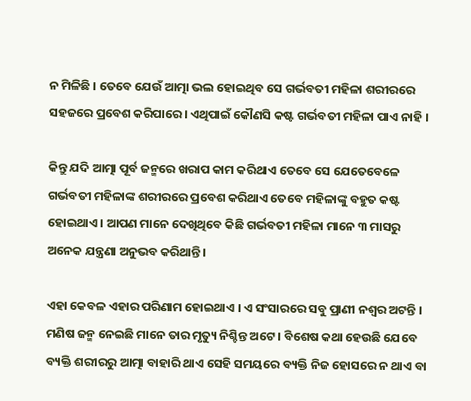ନ ମିଳିଛି । ତେବେ ଯେଉଁ ଆତ୍ମା ଭଲ ହୋଇଥିବ ସେ ଗର୍ଭବତୀ ମହିଳା ଶରୀରରେ ସହଜରେ ପ୍ରବେଶ କରିପାରେ । ଏଥିପାଇଁ କୌଣସି କଷ୍ଟ ଗର୍ଭବତୀ ମହିଳା ପାଏ ନାହି ।

କିନ୍ତୁ ଯଦି ଆତ୍ମା ପୂର୍ବ ଜନ୍ମରେ ଖରାପ କାମ କରିଥାଏ ତେବେ ସେ ଯେତେବେଳେ ଗର୍ଭବତୀ ମହିଳାଙ୍କ ଶରୀରରେ ପ୍ରବେଶ କରିଥାଏ ତେବେ ମହିଳାଙ୍କୁ ବହୁତ କଷ୍ଟ ହୋଇଥାଏ । ଆପଣ ମାନେ ଦେଖିଥିବେ କିଛି ଗର୍ଭବତୀ ମହିଳା ମାନେ ୩ ମାସରୁ ଅନେକ ଯନ୍ତ୍ରଣା ଅନୁଭବ କରିଥାନ୍ତି ।

ଏହା କେବଳ ଏହାର ପରିଣାମ ହୋଇଥାଏ । ଏ ସଂସାରରେ ସବୁ ପ୍ରାଣୀ ନଶ୍ଵର ଅଟନ୍ତି । ମଣିଷ ଜନ୍ମ ନେଇଛି ମାନେ ତାର ମୃତ୍ୟୁ ନିଶ୍ଚିନ୍ତ ଅଟେ । ବିଶେଷ କଥା ହେଉଛି ଯେବେ ବ୍ୟକ୍ତି ଶରୀରରୁ ଆତ୍ମା ବାହାରି ଥାଏ ସେହି ସମୟରେ ବ୍ୟକ୍ତି ନିଜ ହୋସରେ ନ ଥାଏ ବା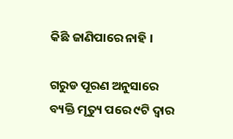କିଛି ଜାଣିପାରେ ନାହି ।

ଗରୁଡ ପୂରଣ ଅନୁସାରେ ବ୍ୟକ୍ତି ମୃତ୍ୟୁ ପରେ ୯ଟି ଦ୍ଵାର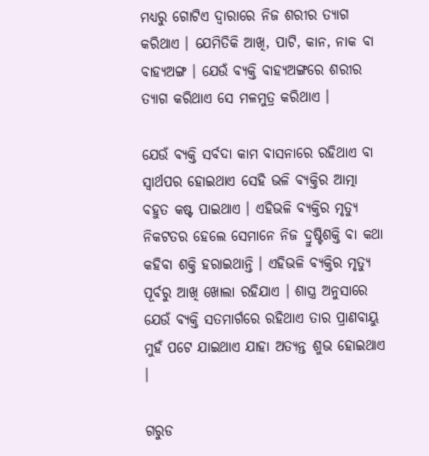ମଧ୍ୟରୁ ଗୋଟିଏ ଦ୍ଵାରାରେ ନିଜ ଶରୀର ତ୍ୟାଗ କରିଥାଏ । ଯେମିତିକି ଆଖି, ପାଟି, କାନ, ନାକ ବା ବାହ୍ୟଅଙ୍ଗ । ଯେଉଁ ବ୍ୟକ୍ତି ବାହ୍ୟଅଙ୍ଗରେ ଶରୀର ତ୍ୟାଗ କରିଥାଏ ସେ ମଳମୁତ୍ର କରିଥାଏ ।

ଯେଉଁ ବ୍ୟକ୍ତି ସର୍ବଦା କାମ ବାସନାରେ ରହିଥାଏ ବା ସ୍ଵାର୍ଥପର ହୋଇଥାଏ ସେହି ଭଳି ବ୍ୟକ୍ତିର ଆତ୍ମା ବହୁତ କଷ୍ଟ ପାଇଥାଏ । ଏହିଭଳି ବ୍ୟକ୍ତିର ମୃତ୍ୟୁ ନିକଟତର ହେଲେ ସେମାନେ ନିଜ ଦ୍ରୁଷ୍ଟିଶକ୍ତି ବା କଥା କହିବା ଶକ୍ତି ହରାଇଥାନ୍ତି । ଏହିଭଳି ବ୍ୟକ୍ତିର ମୃତ୍ୟୁ ପୂର୍ବରୁ ଆଖି ଖୋଲା ରହିଯାଏ । ଶାସ୍ତ୍ର ଅନୁସାରେ ଯେଉଁ ବ୍ୟକ୍ତି ସତମାର୍ଗରେ ରହିଥାଏ ତାର ପ୍ରାଣବାୟୁ ମୁହଁ ପଟେ ଯାଇଥାଏ ଯାହା ଅତ୍ଯନ୍ତ ଶୁଭ ହୋଇଥାଏ ।

ଗରୁଡ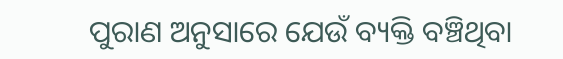ପୁରାଣ ଅନୁସାରେ ଯେଉଁ ବ୍ୟକ୍ତି ବଞ୍ଚିଥିବା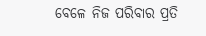ବେଳେ ନିଜ ପରିବାର ପ୍ରତି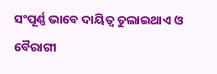ସଂପୂର୍ଣ୍ଣ ଭାବେ ଦାୟିତ୍ଵ ତୁଲାଇଥାଏ ଓ ବୈରାଗୀ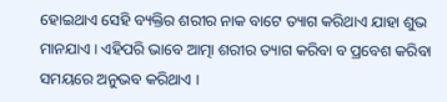ହୋଇଥାଏ ସେହି ବ୍ୟକ୍ତିର ଶରୀର ନାକ ବାଟେ ତ୍ୟାଗ କରିଥାଏ ଯାହା ଶୁଭ ମାନଯାଏ । ଏହିପରି ଭାବେ ଆତ୍ମା ଶରୀର ତ୍ୟାଗ କରିବା ବ ପ୍ରବେଶ କରିବା ସମୟରେ ଅନୁଭବ କରିଥାଏ ।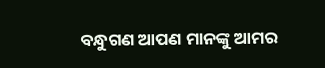ବନ୍ଧୁଗଣ ଆପଣ ମାନଙ୍କୁ ଆମର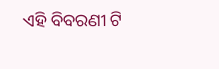ଏହି ବିବରଣୀ ଟି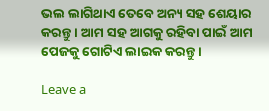ଭଲ ଲାଗିଥାଏ ତେବେ ଅନ୍ୟ ସହ ଶେୟାର କରନ୍ତୁ । ଆମ ସହ ଆଗକୁ ରହିବା ପାଇଁ ଆମ ପେଜକୁ ଗୋଟିଏ ଲାଇକ କରନ୍ତୁ ।

Leave a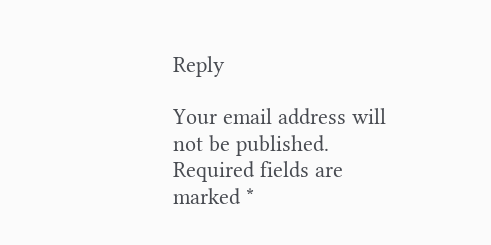Reply

Your email address will not be published. Required fields are marked *